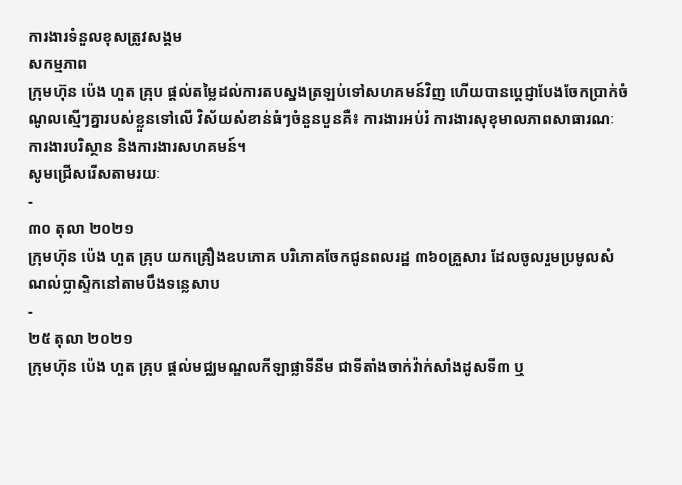ការងារទំនួលខុសត្រូវសង្គម
សកម្មភាព
ក្រុមហ៊ុន ប៉េង ហួត គ្រុប ផ្តល់តម្លៃដល់ការតបស្នងត្រឡប់ទៅសហគមន៍វិញ ហើយបានប្តេជ្ញាបែងចែកប្រាក់ចំណូលស្មើៗគ្នារបស់ខ្លួនទៅលើ វិស័យសំខាន់ធំៗចំនួនបួនគឺ៖ ការងារអប់រំ ការងារសុខុមាលភាពសាធារណៈ ការងារបរិស្ថាន និងការងារសហគមន៍។
សូមជ្រើសរើសតាមរយៈ
-
៣០ តុលា ២០២១
ក្រុមហ៊ុន ប៉េង ហួត គ្រុប យកគ្រឿងឧបភោគ បរិភោគចែកជូនពលរដ្ឋ ៣៦០គ្រួសារ ដែលចូលរួមប្រមូលសំណល់ប្លាស្ទិកនៅតាមបឹងទន្លេសាប
-
២៥ តុលា ២០២១
ក្រុមហ៊ុន ប៉េង ហួត គ្រុប ផ្ដល់មជ្ឈមណ្ឌលកីឡាផ្លាទីនីម ជាទីតាំងចាក់វ៉ាក់សាំងដូសទី៣ ឬ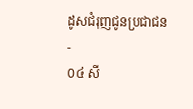ដូសជំរុញជូនប្រជាជន
-
០៤ សី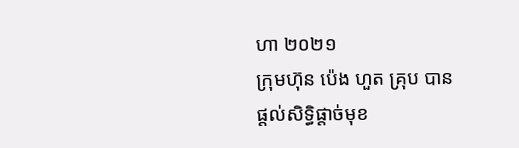ហា ២០២១
ក្រុមហ៊ុន ប៉េង ហួត គ្រុប បានផ្តល់សិទ្ធិផ្តាច់មុខ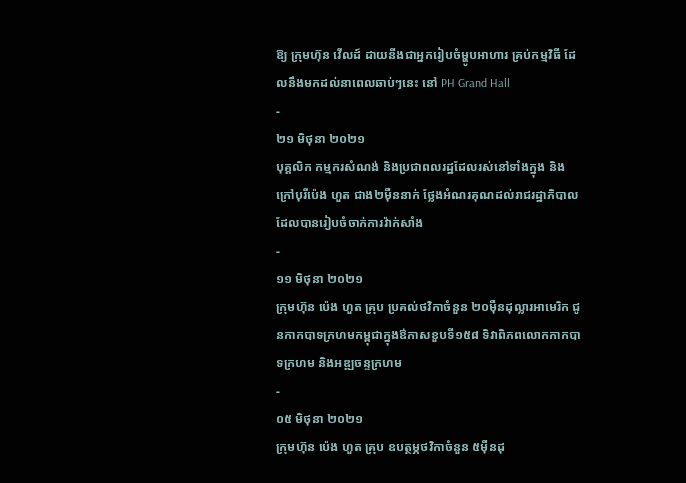ឱ្យ ក្រុមហ៊ុន វើលដ៍ ដាយនីងជាអ្នករៀបចំម្ហូបអាហារ គ្រប់កម្មវិធី ដែលនឹងមកដល់នាពេលឆាប់ៗនេះ នៅ PH Grand Hall
-
២១ មិថុនា ២០២១
បុគ្គលិក កម្មករសំណង់ និងប្រជាពលរដ្ឋដែលរស់នៅទាំងក្នុង និងក្រៅបុរីប៉េង ហួត ជាង២ម៉ឺននាក់ ថ្លែងអំណរគុណដល់រាជរដ្ឋាភិបាល ដែលបានរៀបចំចាក់ការវ៉ាក់សាំង
-
១១ មិថុនា ២០២១
ក្រុមហ៊ុន ប៉េង ហួត គ្រុប ប្រគល់ថវិកាចំនួន ២០ម៉ឺនដុល្លារអាមេរិក ជូនកាកបាទក្រហមកម្ពុជាក្នុងឳកាសខួបទី១៥៨ ទិវាពិភពលោកកាកបាទក្រហម និងអឌ្ឍចន្ទក្រហម
-
០៥ មិថុនា ២០២១
ក្រុមហ៊ុន ប៉េង ហួត គ្រុប ឧបត្ថម្ភថវិកាចំនួន ៥ម៉ឺនដុ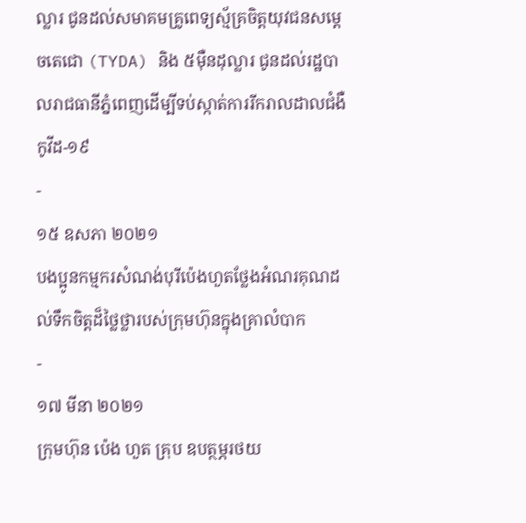ល្លារ ជូនដល់សមាគមគ្រូពេទ្យស្ម័គ្រចិត្តយុវជនសម្តេចតេជោ (TYDA) និង ៥ម៉ឺនដុល្លារ ជូនដល់រដ្ឋបាលរាជធានីភ្នំពេញដើម្បីទប់ស្កាត់ការរីករាលដាលជំងឺកូវីដ-១៩
-
១៥ ឧសភា ២០២១
បងប្អូនកម្មករសំណង់បុរីប៉េងហួតថ្លែងអំណរគុណដល់ទឹកចិត្តដ៏ថ្លៃថ្លារបស់ក្រុមហ៊ុនក្នុងគ្រាលំបាក
-
១៧ មីនា ២០២១
ក្រុមហ៊ុន ប៉េង ហួត គ្រុប ឧបត្ថម្ភរថយ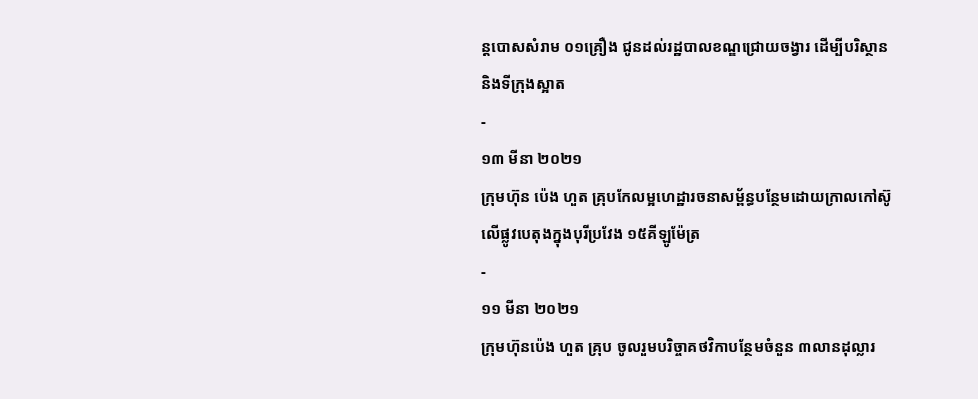ន្ដបោសសំរាម ០១គ្រឿង ជូនដល់រដ្ឋបាលខណ្ឌជ្រោយចង្វារ ដើម្បីបរិស្ថាន និងទីក្រុងស្អាត
-
១៣ មីនា ២០២១
ក្រុមហ៊ុន ប៉េង ហួត គ្រុបកែលម្អហេដ្ឋារចនាសម្ព័ន្ធបន្ថែមដោយក្រាលកៅស៊ូលើផ្លូវបេតុងក្នុងបុរីប្រវែង ១៥គីឡូម៉ែត្រ
-
១១ មីនា ២០២១
ក្រុមហ៊ុនប៉េង ហួត គ្រុប ចូលរួមបរិច្ចាគថវិកាបន្ថែមចំនួន ៣លានដុល្លារ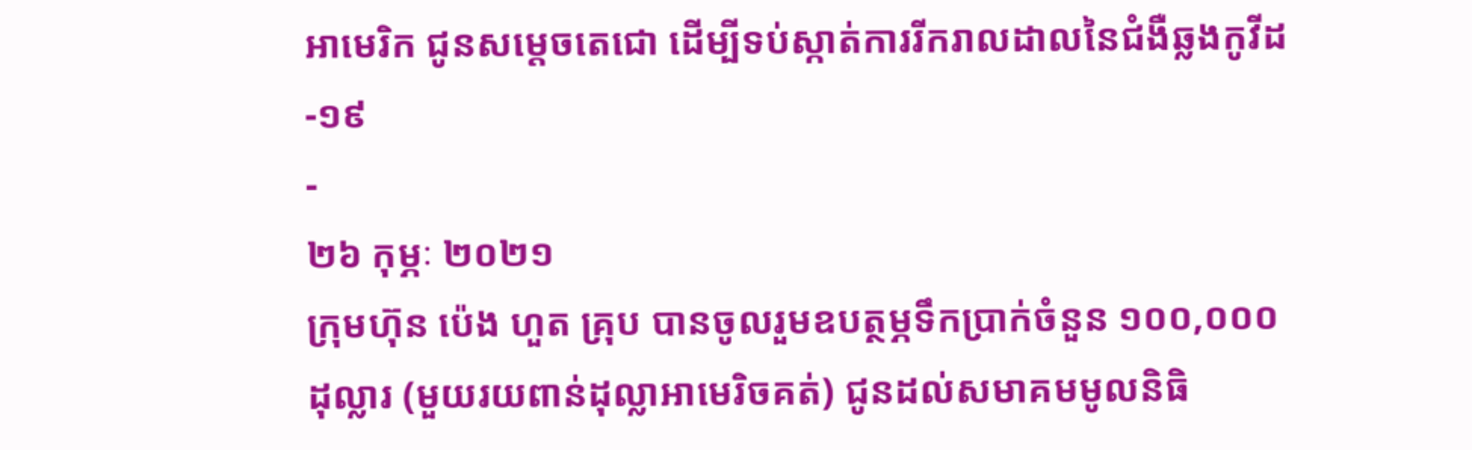អាមេរិក ជូនសម្តេចតេជោ ដើម្បីទប់ស្កាត់ការរីករាលដាលនៃជំងឺឆ្លងកូវីដ-១៩
-
២៦ កុម្ភៈ ២០២១
ក្រុមហ៊ុន ប៉េង ហួត គ្រុប បានចូលរួមឧបត្ថម្ភទឹកប្រាក់ចំនួន ១០០,០០០ដុល្លារ (មួយរយពាន់ដុល្លាអាមេរិចគត់) ជូនដល់សមាគមមូលនិធិ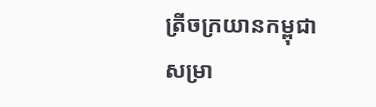ត្រីចក្រយានកម្ពុជា សម្រា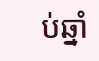ប់ឆ្នាំ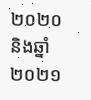២០២០ និងឆ្នាំ២០២១